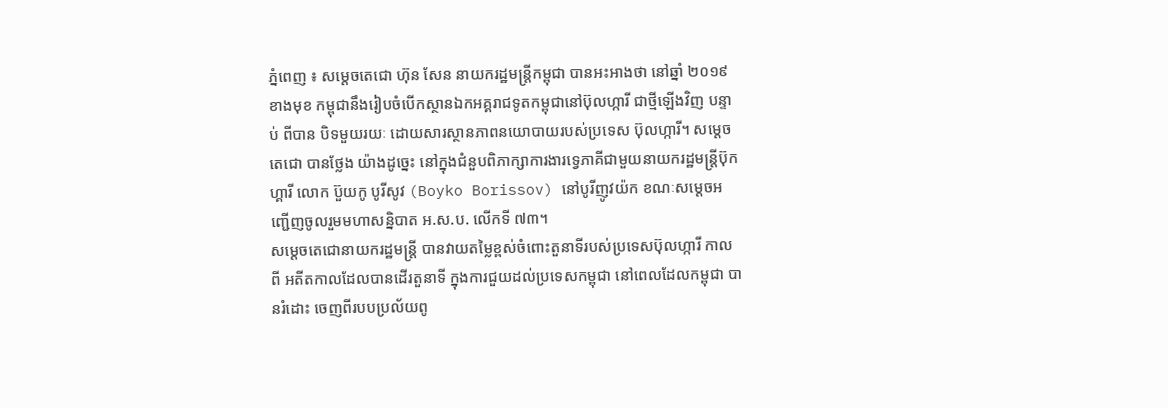ភ្នំពេញ ៖ សម្តេចតេជោ ហ៊ុន សែន នាយករដ្ឋមន្ត្រីកម្ពុជា បានអះអាងថា នៅឆ្នាំ ២០១៩ ខាងមុខ កម្ពុជានឹងរៀបចំបើកស្ថានឯកអគ្គរាជទូតកម្ពុជានៅប៊ុលហ្ការី ជាថ្មីឡើងវិញ បន្ទាប់ ពីបាន បិទមួយរយៈ ដោយសារស្ថានភាពនយោបាយរបស់ប្រទេស ប៊ុលហ្ការី។ សម្តេចតេជោ បានថ្លែង យ៉ាងដូច្នេះ នៅក្នុងជំនួបពិភាក្សាការងារទ្វេភាគីជាមួយនាយករដ្ឋមន្ត្រីប៊ុកហ្គារី លោក ប៊ួយកូ បូរីសូវ (Boyko Borissov) នៅបូរីញូវយ៉ក ខណៈសម្តេចអញ្ជើញចូលរួមមហាសន្និបាត អ.ស.ប. លើកទី ៧៣។
សម្តេចតេជោនាយករដ្ឋមន្ត្រី បានវាយតម្លៃខ្ពស់ចំពោះតួនាទីរបស់ប្រទេសប៊ុលហ្ការី កាលពី អតីតកាលដែលបានដើរតួនាទី ក្នុងការជួយដល់ប្រទេសកម្ពុជា នៅពេលដែលកម្ពុជា បានរំដោះ ចេញពីរបបប្រល័យពូ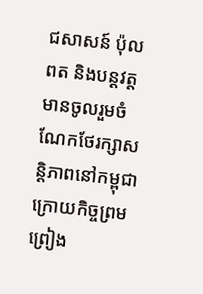ជសាសន៍ ប៉ុល ពត និងបន្តវត្តមានចូលរួមចំណែកថែរក្សាសន្តិភាពនៅកម្ពុជា ក្រោយកិច្ចព្រមព្រៀង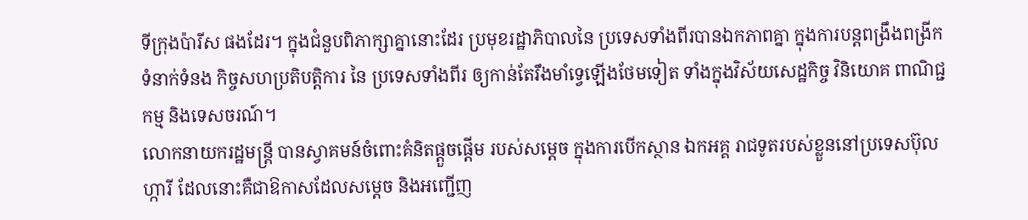ទីក្រុងប៉ារីស ផងដែរ។ ក្នុងជំនួបពិភាក្សាគ្នានោះដែរ ប្រមុខរដ្ឋាភិបាលនៃ ប្រទេសទាំងពីរបានឯកភាពគ្នា ក្នុងការបន្តពង្រឹងពង្រីកទំនាក់ទំនង កិច្ចសហប្រតិបត្តិការ នៃ ប្រទេសទាំងពីរ ឲ្យកាន់តែរឹងមាំទ្វេឡើងថែមទៀត ទាំងក្នុងវិស័យសេដ្ឋកិច្ច វិនិយោគ ពាណិជ្ជកម្ម និងទេសចរណ៍។
លោកនាយករដ្ឋមន្ត្រី បានស្វាគមន៍ចំពោះគំនិតផ្តួចផ្តើម របស់សម្តេច ក្នុងការបើកស្ថាន ឯកអគ្គ រាជទូតរបស់ខ្លួននៅប្រទេសប៊ុលហ្ការី ដែលនោះគឺជាឱកាសដែលសម្តេច និងអញ្ជើញ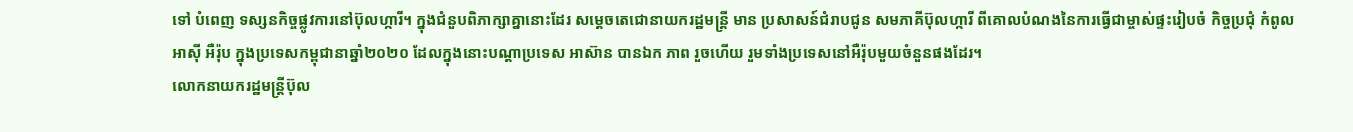ទៅ បំពេញ ទស្សនកិច្ចផ្លូវការនៅប៊ុលហ្ការី។ ក្នុងជំនួបពិភាក្សាគ្នានោះដែរ សម្តេចតេជោនាយករដ្ឋមន្ត្រី មាន ប្រសាសន៍ជំរាបជូន សមភាគីប៊ុលហ្ការី ពីគោលបំណងនៃការធ្វើជាម្ចាស់ផ្ទះរៀបចំ កិច្ចប្រជុំ កំពូល អាស៊ី អឺរ៉ុប ក្នុងប្រទេសកម្ពុជានាឆ្នាំ២០២០ ដែលក្នុងនោះបណ្តាប្រទេស អាស៊ាន បានឯក ភាព រួចហើយ រួមទាំងប្រទេសនៅអឺរ៉ុបមួយចំនួនផងដែរ។
លោកនាយករដ្ឋមន្ត្រីប៊ុល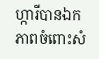ហ្ការីបានឯកភាពចំពោះសំ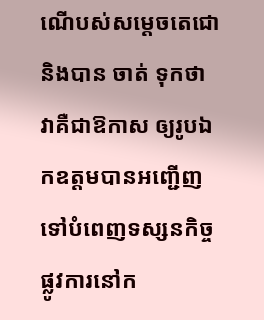ណើបស់សម្តេចតេជោ និងបាន ចាត់ ទុកថា វាគឺជាឱកាស ឲ្យរូបឯកឧត្តមបានអញ្ជើញទៅបំពេញទស្សនកិច្ចផ្លូវការនៅក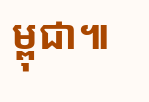ម្ពុជា៕